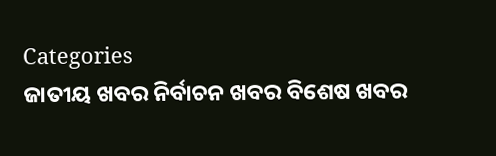Categories
ଜାତୀୟ ଖବର ନିର୍ବାଚନ ଖବର ବିଶେଷ ଖବର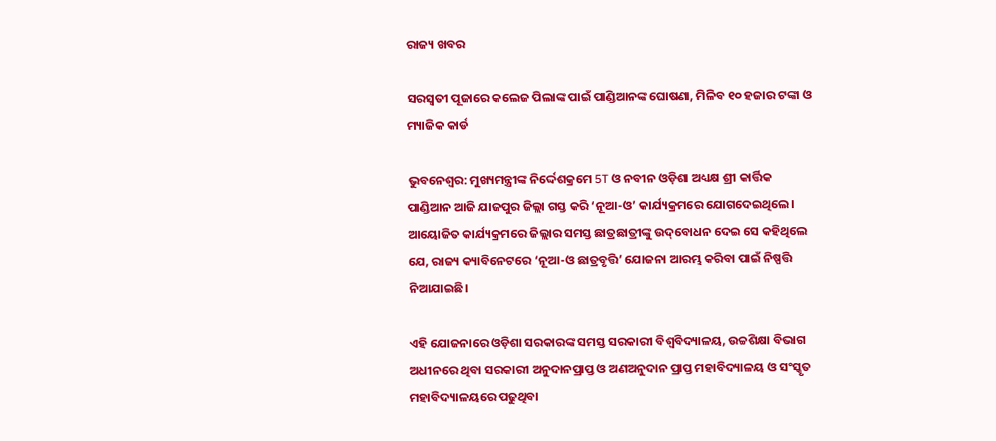ରାଜ୍ୟ ଖବର

ସରସ୍ବତୀ ପୂଜାରେ କଲେଜ ପିଲାଙ୍କ ପାଇଁ ପାଣ୍ଡିଆନଙ୍କ ଘୋଷଣା, ମିଳିବ ୧୦ ହଜାର ଟଙ୍କା ଓ ମ୍ୟାଜିକ କାର୍ଡ

ଭୁବନେଶ୍ବର: ମୁଖ୍ୟମନ୍ତ୍ରୀଙ୍କ ନିର୍ଦ୍ଦେଶକ୍ରମେ 5T ଓ ନବୀନ ଓଡ଼ିଶା ଅଧ୍ୟକ୍ଷ ଶ୍ରୀ କାର୍ତ୍ତିକ ପାଣ୍ଡିଆନ ଆଜି ଯାଜପୁର ଜିଲ୍ଲା ଗସ୍ତ କରି ‘ନୂଆ-ଓ’ କାର୍ଯ୍ୟକ୍ରମରେ ଯୋଗଦେଇଥିଲେ। ଆୟୋଜିତ କାର୍ଯ୍ୟକ୍ରମରେ ଜିଲ୍ଲାର ସମସ୍ତ ଛାତ୍ରଛାତ୍ରୀଙ୍କୁ ଉଦ୍‌ବୋଧନ ଦେଇ ସେ କହିଥିଲେ ଯେ, ରାଜ୍ୟ କ୍ୟାବିନେଟରେ ‘ନୂଆ-ଓ ଛାତ୍ରବୃତ୍ତି’ ଯୋଜନା ଆରମ୍ଭ କରିବା ପାଇଁ ନିଷ୍ପତ୍ତି ନିଆଯାଇଛି।

ଏହି ଯୋଜନାରେ ଓଡ଼ିଶା ସରକାରଙ୍କ ସମସ୍ତ ସରକାରୀ ବିଶ୍ୱବିଦ୍ୟାଳୟ, ଉଚ୍ଚଶିକ୍ଷା ବିଭାଗ ଅଧୀନରେ ଥିବା ସରକାରୀ ଅନୁଦାନପ୍ରାପ୍ତ ଓ ଅଣଅନୁଦାନ ପ୍ରାପ୍ତ ମହାବିଦ୍ୟାଳୟ ଓ ସଂସ୍କୃତ ମହାବିଦ୍ୟାଳୟରେ ପଢୁଥିବା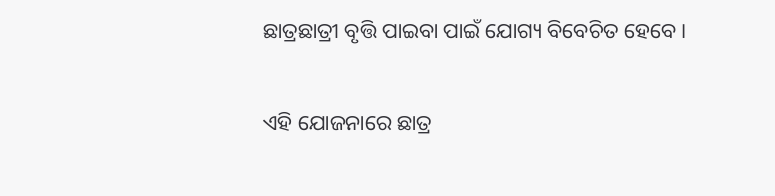ଛାତ୍ରଛାତ୍ରୀ ବୃତ୍ତି ପାଇବା ପାଇଁ ଯୋଗ୍ୟ ବିବେଚିତ ହେବେ।

ଏହି ଯୋଜନାରେ ଛାତ୍ର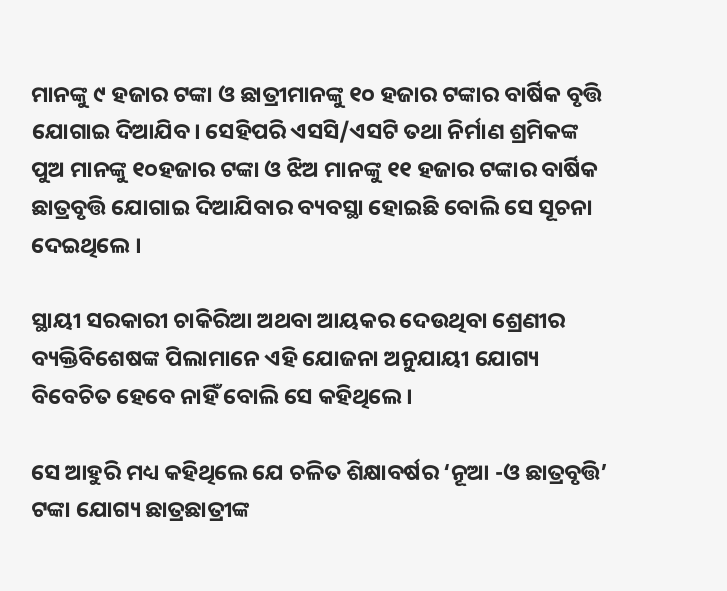ମାନଙ୍କୁ ୯ ହଜାର ଟଙ୍କା ଓ ଛାତ୍ରୀମାନଙ୍କୁ ୧୦ ହଜାର ଟଙ୍କାର ବାର୍ଷିକ ବୃତ୍ତି ଯୋଗାଇ ଦିଆଯିବ। ସେହିପରି ଏସସି/ଏସଟି ତଥା ନିର୍ମାଣ ଶ୍ରମିକଙ୍କ ପୁଅ ମାନଙ୍କୁ ୧୦ହଜାର ଟଙ୍କା ଓ ଝିଅ ମାନଙ୍କୁ ୧୧ ହଜାର ଟଙ୍କାର ବାର୍ଷିକ ଛାତ୍ରବୃତ୍ତି ଯୋଗାଇ ଦିଆଯିବାର ବ୍ୟବସ୍ଥା ହୋଇଛି ବୋଲି ସେ ସୂଚନା ଦେଇଥିଲେ ।

ସ୍ଥାୟୀ ସରକାରୀ ଚାକିରିଆ ଅଥବା ଆୟକର ଦେଉଥିବା ଶ୍ରେଣୀର ବ୍ୟକ୍ତିବିଶେଷଙ୍କ ପିଲାମାନେ ଏହି ଯୋଜନା ଅନୁଯାୟୀ ଯୋଗ୍ୟ ବିବେଚିତ ହେବେ ନାହିଁ ବୋଲି ସେ କହିଥିଲେ।

ସେ ଆହୁରି ମଧ୍ୟ କହିଥିଲେ ଯେ ଚଳିତ ଶିକ୍ଷାବର୍ଷର ‘ନୂଆ -ଓ ଛାତ୍ରବୃତ୍ତି’ ଟଙ୍କା ଯୋଗ୍ୟ ଛାତ୍ରଛାତ୍ରୀଙ୍କ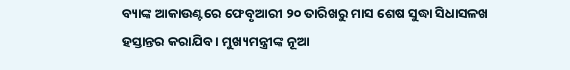ବ୍ୟାଙ୍କ ଆକାଉଣ୍ଟରେ ଫେବୃଆରୀ ୨୦ ତାରିଖରୁ ମାସ ଶେଷ ସୁଦ୍ଧା ସିଧାସଳଖ ହସ୍ତାନ୍ତର କରାଯିବ । ମୁଖ୍ୟମନ୍ତ୍ରୀଙ୍କ ନୂଆ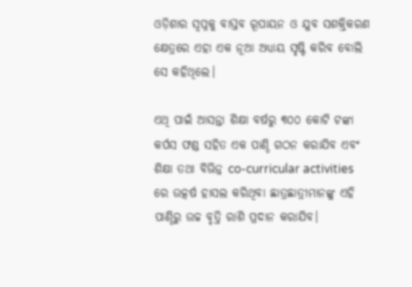ଓଡ଼ିଶାର ସ୍ଵପ୍ନକୁ ବାସ୍ତବ ରୂପାୟନ ଓ ଯୁବ ସଶକ୍ତିକରଣ କ୍ଷେତ୍ରରେ ଏହା ଏକ ନୂଆ ଅଧ୍ୟାୟ ସୃଷ୍ଟି କରିବ ବୋଲି ସେ କହିଥିଲେ।

ଏଥି ପାଇଁ ଆସନ୍ତା ଶିକ୍ଷା ବର୍ଷରୁ ୩୦୦ କୋଟି ଟଙ୍କା କର୍ପସ ଫଣ୍ଡ ସହିତ ଏକ ପାଣ୍ଠି ଗଠନ କରାଯିବ ଏବଂ ଶିକ୍ଷା ତଥା ବିଭିନ୍ନ co-curricular activities ରେ ଉତ୍କର୍ଷ ହାସଲ କରିଥିବା ଛାତ୍ରଛାତ୍ରୀମାନଙ୍କୁ ଏହି ପାଣ୍ଠିରୁ ଉଚ୍ଚ ବୃତ୍ତି ରାଶି ପ୍ରଦାନ କରାଯିବ।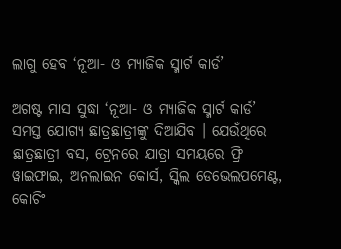ଲାଗୁ ହେବ ‘ନୂଆ- ଓ ମ୍ୟାଜିକ ସ୍ମାର୍ଟ କାର୍ଡ’

ଅଗଷ୍ଟ ମାସ ସୁଦ୍ଧା ‘ନୂଆ- ଓ ମ୍ୟାଜିକ ସ୍ମାର୍ଟ କାର୍ଡ’ ସମସ୍ତ ଯୋଗ୍ୟ ଛାତ୍ରଛାତ୍ରୀଙ୍କୁ ଦିଆଯିବ । ଯେଉଁଥିରେ ଛାତ୍ରଛାତ୍ରୀ ବସ, ଟ୍ରେନରେ ଯାତ୍ରା ସମୟରେ ଫ୍ରି ୱାଇଫାଇ, ଅନଲାଇନ କୋର୍ସ, ସ୍କିଲ ଡେଭେଲପମେଣ୍ଟ, କୋଚିଂ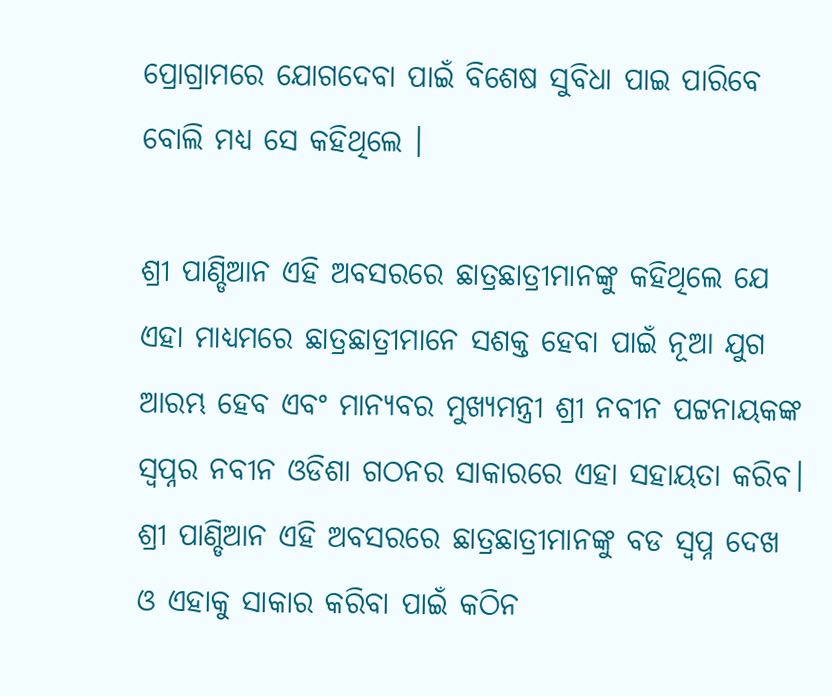ପ୍ରୋଗ୍ରାମରେ ଯୋଗଦେବା ପାଇଁ ବିଶେଷ ସୁବିଧା ପାଇ ପାରିବେ ବୋଲି ମଧ୍ୟ ସେ କହିଥିଲେ ।

ଶ୍ରୀ ପାଣ୍ଡିଆନ ଏହି ଅବସରରେ ଛାତ୍ରଛାତ୍ରୀମାନଙ୍କୁ କହିଥିଲେ ଯେ ଏହା ମାଧ୍ୟମରେ ଛାତ୍ରଛାତ୍ରୀମାନେ ସଶକ୍ତ ହେବା ପାଇଁ ନୂଆ ଯୁଗ ଆରମ୍ଭ ହେବ ଏବଂ ମାନ୍ୟବର ମୁଖ୍ୟମନ୍ତ୍ରୀ ଶ୍ରୀ ନବୀନ ପଟ୍ଟନାୟକଙ୍କ ସ୍ୱପ୍ନର ନବୀନ ଓଡିଶା ଗଠନର ସାକାରରେ ଏହା ସହାୟତା କରିବ। ଶ୍ରୀ ପାଣ୍ଡିଆନ ଏହି ଅବସରରେ ଛାତ୍ରଛାତ୍ରୀମାନଙ୍କୁ ବଡ ସ୍ୱପ୍ନ ଦେଖ ଓ ଏହାକୁ ସାକାର କରିବା ପାଇଁ କଠିନ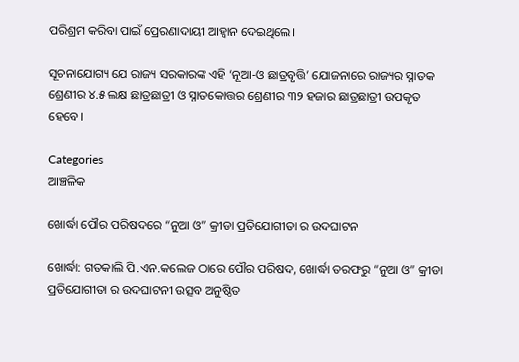ପରିଶ୍ରମ କରିବା ପାଇଁ ପ୍ରେରଣାଦାୟୀ ଆହ୍ୱାନ ଦେଇଥିଲେ।

ସୂଚନାଯୋଗ୍ୟ ଯେ ରାଜ୍ୟ ସରକାରଙ୍କ ଏହି ‘ନୂଆ-ଓ ଛାତ୍ରବୃତ୍ତି’ ଯୋଜନାରେ ରାଜ୍ୟର ସ୍ନାତକ ଶ୍ରେଣୀର ୪.୫ ଲକ୍ଷ ଛାତ୍ରଛାତ୍ରୀ ଓ ସ୍ନାତକୋତ୍ତର ଶ୍ରେଣୀର ୩୨ ହଜାର ଛାତ୍ରଛାତ୍ରୀ ଉପକୃତ ହେବେ।

Categories
ଆଞ୍ଚଳିକ

ଖୋର୍ଦ୍ଧା ପୌର ପରିଷଦରେ “ନୁଆ ଓ” କ୍ରୀଡା ପ୍ରତିଯୋଗୀତା ର ଉଦଘାଟନ

ଖୋର୍ଦ୍ଧା: ଗତକାଲି ପି.ଏନ.କଲେଜ ଠାରେ ପୌର ପରିଷଦ, ଖୋର୍ଦ୍ଧା ତରଫରୁ “ନୁଆ ଓ” କ୍ରୀଡା ପ୍ରତିଯୋଗୀତା ର ଉଦଘାଟନୀ ଉତ୍ସବ ଅନୁଷ୍ଠିତ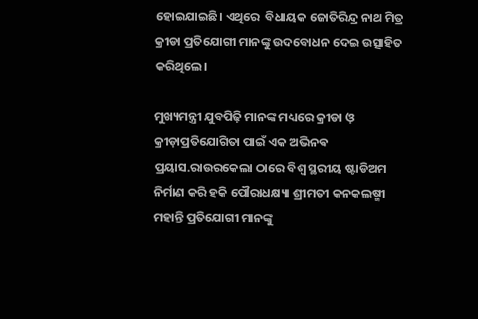ହୋଇଯାଇଛି। ‌‌ଏଥିରେ  ବିଧାୟକ ଜୋତିରିନ୍ଦ୍ର ନାଥ ମିତ୍ର କ୍ରୀଡା ପ୍ରତିଯୋଗୀ ମାନଙ୍କୁ ଉଦବୋଧନ ଦେଇ ଉତ୍ସାହିତ କରିଥିଲେ।

ମୁଖ୍ୟମନ୍ତ୍ରୀ ଯୁବପିଢ଼ି ମାନଙ୍କ ମଧ୍ୟରେ କ୍ରୀଡା ଓ଼ କ୍ରୀଡ଼ାପ୍ରତିଯୋଗିତା ପାଇଁ ଏକ ଅଭିନଵ ପ୍ରୟାସ.ରାଉରକେଲା ଠାରେ ବିଶ୍ୱ ସ୍ଥରୀୟ ଷ୍ଟାଡିଅମ ନିର୍ମାଣ କରି ହକି ପୌରାଧକ୍ଷ୍ୟା ଶ୍ରୀମତୀ କନକଲଷ୍ମୀ ମହାନ୍ତି ପ୍ରତିଯୋଗୀ ମାନଙ୍କୁ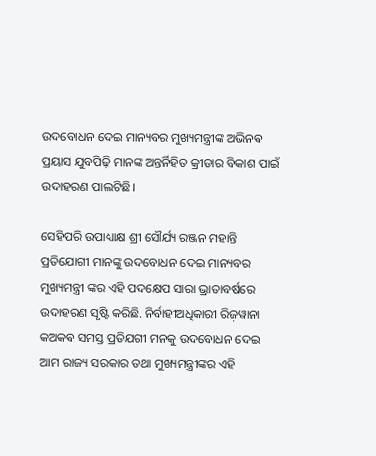ଉଦବୋଧନ ଦେଇ ମାନ୍ୟବର ମୁଖ୍ୟମନ୍ତ୍ରୀଙ୍କ ଅଭିନଵ ପ୍ରୟାସ ଯୁବପିଢ଼ି ମାନଙ୍କ ଅନ୍ତର୍ନିହିତ କ୍ରୀଡାର ବିକାଶ ପାଇଁ ଉଦାହରଣ ପାଲଟିଛି।

ସେହିପରି ଉପାଧ୍ୟାକ୍ଷ ଶ୍ରୀ ସୌର୍ଯ୍ୟ ରଞ୍ଜନ ମହାନ୍ତି ପ୍ରତିଯୋଗୀ ମାନଙ୍କୁ ଉଦବୋଧନ ଦେଇ ମାନ୍ୟବର ମୁଖ୍ୟମନ୍ତ୍ରୀ ଙ୍କର ଏହି ପଦକ୍ଷେପ ସାରା ଭ୍ରାତାବର୍ଷରେ ଉଦାହରଣ ସୃଷ୍ଟି କରିଛି. ନିର୍ବାହୀଅଧିକାରୀ ରିଜ଼ୱାନା କଅକଵ ସମସ୍ତ ପ୍ରତିଯଗୀ ମନକୁ ଉଦବୋଧନ ଦେଇ ଆମ ରାଜ୍ୟ ସରକାର ତଥା ମୁଖ୍ୟମନ୍ତ୍ରୀଙ୍କର ଏହି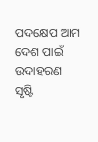ପଦକ୍ଷେପ ଆମ ଦେଶ ପାଇଁ ଉଦାହରଣ ସୃଷ୍ଟି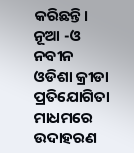କରିଛନ୍ତି। ନୂଆ -ଓ ନବୀନ ଓଡିଶା କ୍ରୀଡା ପ୍ରତିଯୋଗିତା ମାଧମରେ ଉଦାହରଣ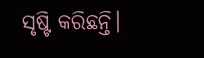ସୃଷ୍ଟି କରିଛନ୍ତି।